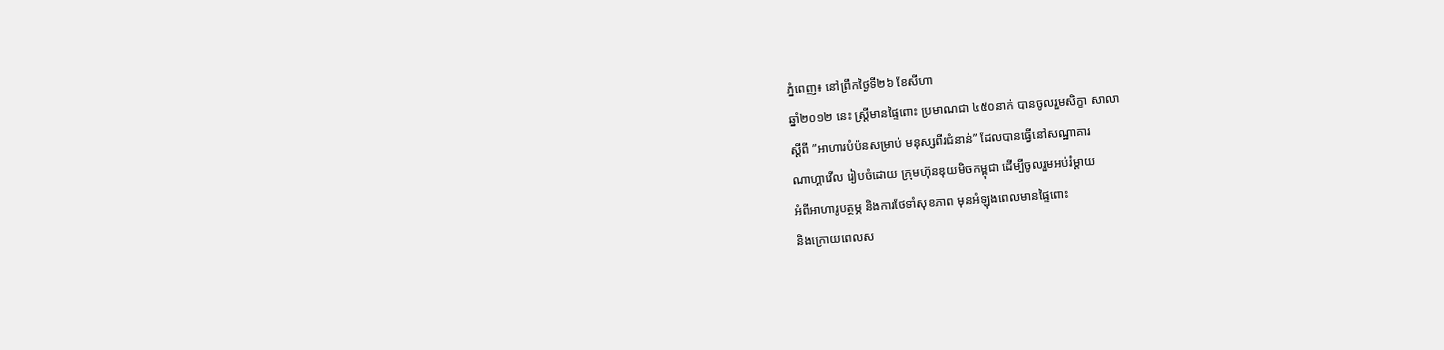ភ្នំពេញ៖ នៅព្រឹកថ្ងៃទី២៦ ខែសីហា
ឆ្នាំ២០១២ នេះ ស្រ្ដីមានផ្ទៃពោះ ប្រមាណជា ៤៥០នាក់ បានចូលរួមសិក្ខា សាលា
ស្ដីពី ”អាហារបំប៉នសម្រាប់ មនុស្សពីរជំនាន់” ដែលបានធ្វើនៅសណ្ឋាគារ
ណាហ្គាវើល រៀបចំដោយ ក្រុមហ៊ុនឌុយមិចកម្ពុជា ដើម្បីចូលរួមអប់រំម្ដាយ
អំពីអាហារូបត្ថម្ភ និងការថែទាំសុខភាព មុនអំឡុងពេលមានផ្ទៃពោះ
និងក្រោយពេលស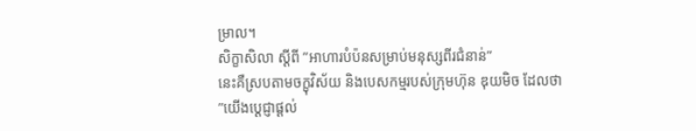ម្រាល។
សិក្ខាសិលា ស្ដីពី ”អាហារបំប៉នសម្រាប់មនុស្សពីរជំនាន់”
នេះគឺស្របតាមចក្ខុវិស័យ និងបេសកម្មរបស់ក្រុមហ៊ុន ឌុយមិច ដែលថា
”យើងប្ដេជ្ញាផ្ដល់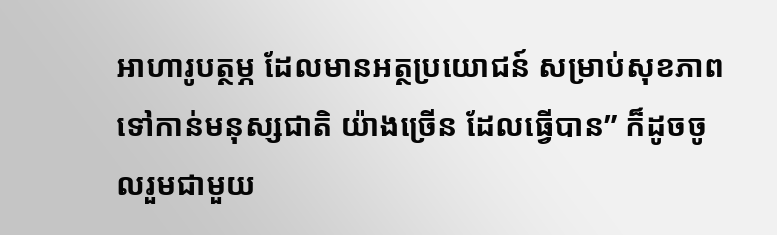អាហារូបត្ថម្ភ ដែលមានអត្ថប្រយោជន៍ សម្រាប់សុខភាព
ទៅកាន់មនុស្សជាតិ យ៉ាងច្រើន ដែលធ្វើបាន” ក៏ដូចចូលរួមជាមួយ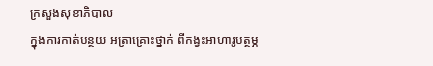ក្រសួងសុខាភិបាល
ក្នុងការកាត់បន្ថយ អត្រាគ្រោះថ្នាក់ ពីកង្វះអាហារូបត្ថម្ភ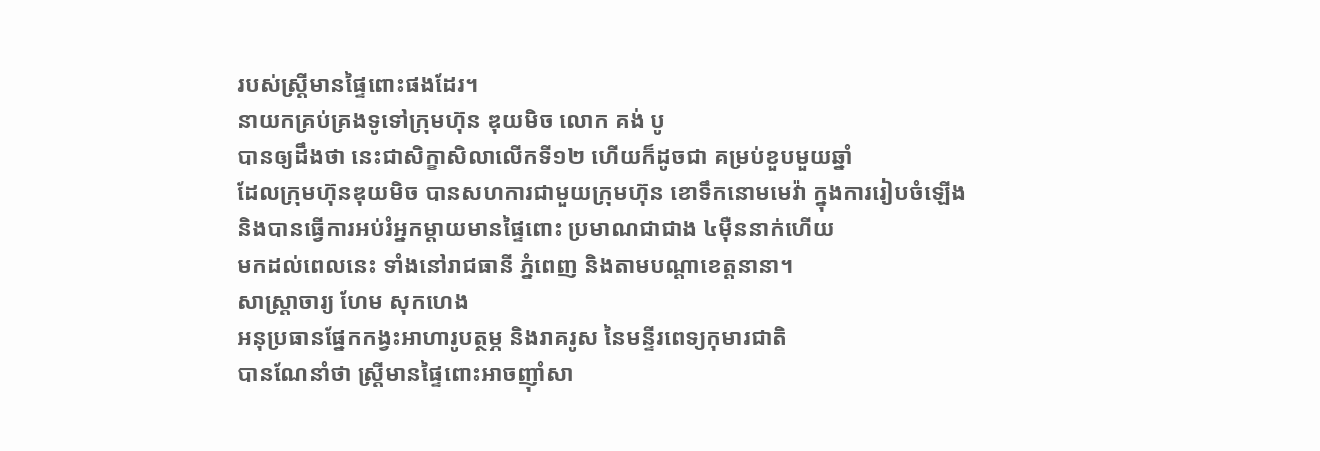របស់ស្រ្ដីមានផ្ទៃពោះផងដែរ។
នាយកគ្រប់គ្រងទូទៅក្រុមហ៊ុន ឌុយមិច លោក គង់ បូ
បានឲ្យដឹងថា នេះជាសិក្ខាសិលាលើកទី១២ ហើយក៏ដូចជា គម្រប់ខួបមួយឆ្នាំ
ដែលក្រុមហ៊ុនឌុយមិច បានសហការជាមួយក្រុមហ៊ុន ខោទឹកនោមមេវ៉ា ក្នុងការរៀបចំឡើង
និងបានធ្វើការអប់រំអ្នកម្ដាយមានផ្ទៃពោះ ប្រមាណជាជាង ៤ម៉ឺននាក់ហើយ
មកដល់ពេលនេះ ទាំងនៅរាជធានី ភ្នំពេញ និងតាមបណ្ដាខេត្តនានា។
សាស្រ្តាចារ្យ ហែម សុកហេង
អនុប្រធានផ្នែកកង្វះអាហារូបត្ថម្ភ និងរាគរូស នៃមន្ទីរពេទ្យកុមារជាតិ
បានណែនាំថា ស្រ្ដីមានផ្ទៃពោះអាចញ៉ាំសា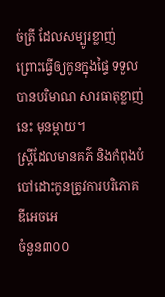ច់ត្រី ដែលសម្បូរខ្លាញ់
ព្រោះធ្វើឲ្យកូនក្នុងផ្ទៃ ទទួលបានបរិមាណ សារធាតុខ្លាញ់នេះ មុនម្ដាយ។
ស្រ្ដីដែលមានគភ៌ និងកំពុងបំបៅដោះកូនត្រូវការបរិភោគ ឌីអេចអេ
ចំនួន៣០០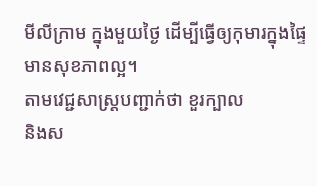មីលីក្រាម ក្នុងមួយថ្ងៃ ដើម្បីធ្វើឲ្យកុមារក្នុងផ្ទៃ មានសុខភាពល្អ។
តាមវេជ្ជសាស្រ្ដបញ្ជាក់ថា ខួរក្បាល
និងស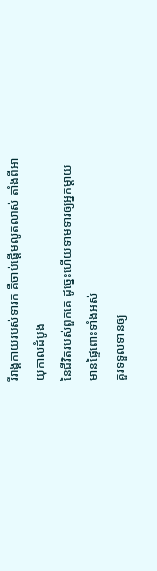រីរាង្គកាយរបស់ទារក គឺចាប់ផ្ដើមលូតលាស់ តាំងពីអាយុកាលដំបូង
នៃជីវិតរបស់ពួកគេ ដូច្នេះហើយទាមទារឲ្យអ្នកម្ដាយ មានផ្ទៃពោះទាំងអស់
គួរទទួលទានឲ្យ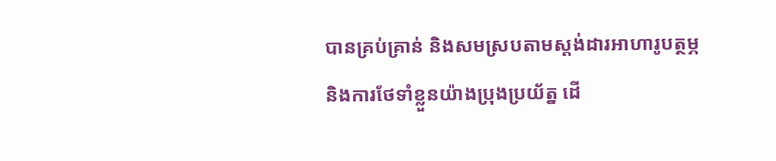បានគ្រប់គ្រាន់ និងសមស្របតាមស្ដង់ដារអាហារូបត្ថម្ភ
និងការថែទាំខ្លួនយ៉ាងប្រុងប្រយ័ត្ន ដើ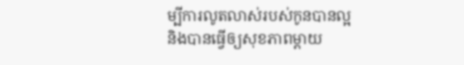ម្បីការលូតលាស់របស់កូនបានល្អ
និងបានធ្វើឲ្យសុខភាពម្ដាយ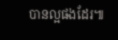បានល្អផងដែរ៕